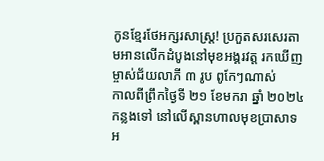កូនខ្មែរថែអក្សរសាស្ត្រ! ប្រកួតសរសេរតាមអានលើកដំបូងនៅមុខអង្គរវត្ត រកឃើញម្ចាស់ជ័យលាភី ៣ រូប ពូកែៗណាស់
កាលពីព្រឹកថ្ងៃទី ២១ ខែមករា ឆ្នាំ ២០២៤ កន្លងទៅ នៅលើស្ពានហាលមុខប្រាសាទអ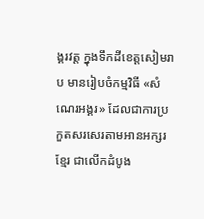ង្គរវត្ត ក្នុងទឹកដីខេត្តសៀមរាប មានរៀបចំកម្មវិធី «សំណេរអង្គរ» ដែលជាការប្រកួតសរសេរតាមអានអក្សរខ្មែរ ជាលើកដំបូង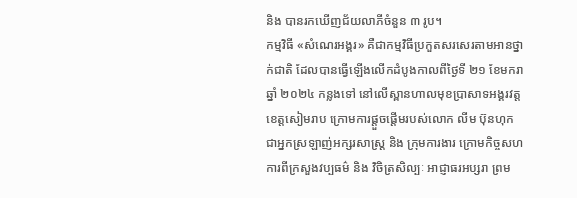និង បានរកឃើញជ័យលាភីចំនួន ៣ រូប។
កម្មវិធី «សំណេរអង្គរ» គឺជាកម្មវិធីប្រកួតសរសេរតាមអានថ្នាក់ជាតិ ដែលបានធ្វើឡើងលើកដំបូងកាលពីថ្ងៃទី ២១ ខែមករា ឆ្នាំ ២០២៤ កន្លងទៅ នៅលើស្ពានហាលមុខប្រាសាទអង្គរវត្ត ខេត្តសៀមរាប ក្រោមការផ្ដួចផ្ដើមរបស់លោក លីម ប៊ុនហុក ជាអ្នកស្រឡាញ់អក្សរសាស្រ្ត និង ក្រុមការងារ ក្រោមកិច្ចសហការពីក្រសួងវប្បធម៌ និង វិចិត្រសិល្បៈ អាជ្ញាធរអប្សរា ព្រម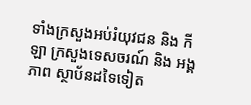ទាំងក្រសួងអប់រំយុវជន និង កីឡា ក្រសួងទេសចរណ៍ និង អង្គភាព ស្ថាប័នដទៃទៀត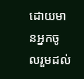ដោយមានអ្នកចូលរួមដល់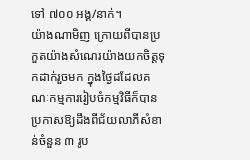ទៅ ៧០០ អង្គ/នាក់។
យ៉ាងណាមិញ ក្រោយពីបានប្រកួតយ៉ាងសំណេរយ៉ាងយកចិត្តទុកដាក់រួចមក ក្នុងថ្ងៃដដែលគណៈកម្មការរៀបចំកម្មវិធីក៏បានប្រកាសឱ្យដឹងពីជ័យលាភីសំខាន់ចំនួន ៣ រូប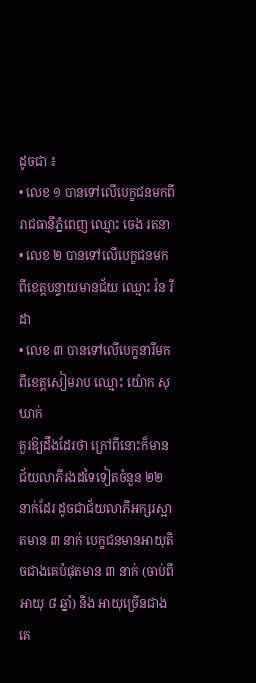ដូចជា ៖
• លេខ ១ បានទៅលើបេក្ខជនមកពីរាជធានីភ្នំពេញ ឈ្មោះ ចេង រតនា
• លេខ ២ បានទៅលើបេក្ខជនមកពីខេត្តបន្ទាយមានជ័យ ឈ្មោះ វ៉ន រីដា
• លេខ ៣ បានទៅលើបេក្ខនារីមកពីខេត្តសៀមរាប ឈ្មោះ យ៉ោក សុឃាក់
គួរឱ្យដឹងដែរថា ក្រៅពីនោះក៏មានជ័យលាភីរងដទៃទៀតចំនួន ២២ នាក់ដែរ ដូចជាជ័យលាភីអក្សរស្អាតមាន ៣ នាក់ បេក្ខជនមានអាយុតិចជាងគេបំផុតមាន ៣ នាក់ (ចាប់ពីអាយុ ៨ ឆ្នាំ) និង អាយុច្រើនជាងគេ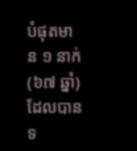បំផុតមាន ១ នាក់ (៦៧ ឆ្នាំ) ដែលបានទ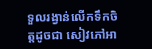ទួលរង្វាន់លើកទឹកចិត្តដូចជា សៀវភៅអា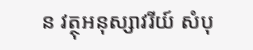ន វត្ថុអនុស្សាវរីយ៍ សំបុ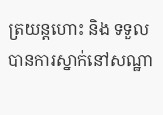ត្រយន្តហោះ និង ទទួលបានការស្នាក់នៅសណ្ឋា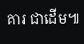គារ ជាដើម៕